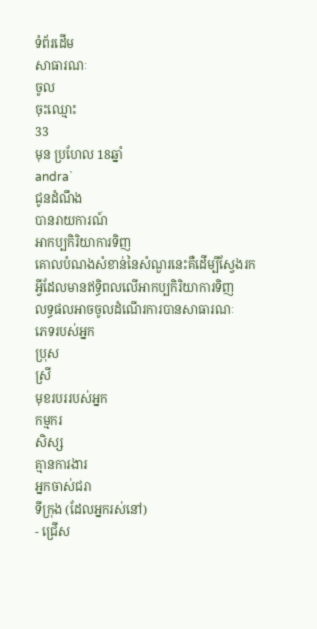ទំព័រដើម
សាធារណៈ
ចូល
ចុះឈ្មោះ
33
មុន ប្រហែល 18ឆ្នាំ
andra`
ជូនដំណឹង
បានរាយការណ៍
អាកប្បកិរិយាការទិញ
គោលបំណងសំខាន់នៃសំណួរនេះគឺដើម្បីស្វែងរកអ្វីដែលមានឥទ្ធិពលលើអាកប្បកិរិយាការទិញ
លទ្ធផលអាចចូលដំណើរការបានសាធារណៈ
ភេទរបស់អ្នក
ប្រុស
ស្រី
មុខរបររបស់អ្នក
កម្មករ
សិស្ស
គ្មានការងារ
អ្នកចាស់ជរា
ទីក្រុង (ដែលអ្នករស់នៅ)
- ជ្រើស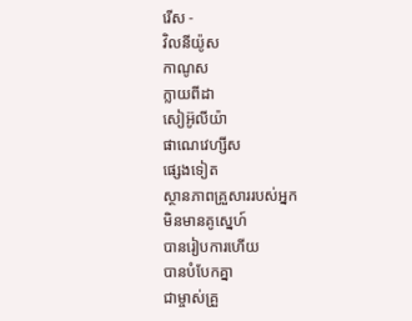រើស -
វិលនីយ៉ូស
កាណូស
ក្លាយពីដា
សៀអ៊ូលីយ៉ា
ផាណេវេហ្សីស
ផ្សេងទៀត
ស្ថានភាពគ្រួសាររបស់អ្នក
មិនមានគូស្នេហ៍
បានរៀបការហើយ
បានបំបែកគ្នា
ជាម្ចាស់គ្រួ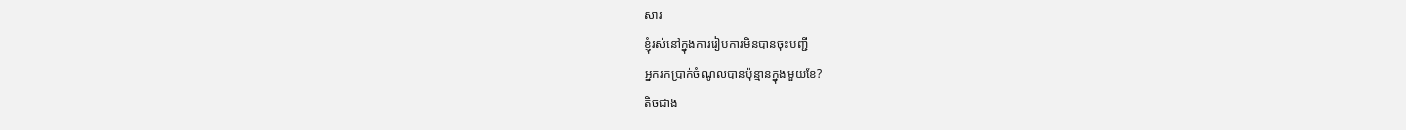សារ
ខ្ញុំរស់នៅក្នុងការរៀបការមិនបានចុះបញ្ជី
អ្នករកប្រាក់ចំណូលបានប៉ុន្មានក្នុងមួយខែ?
តិចជាង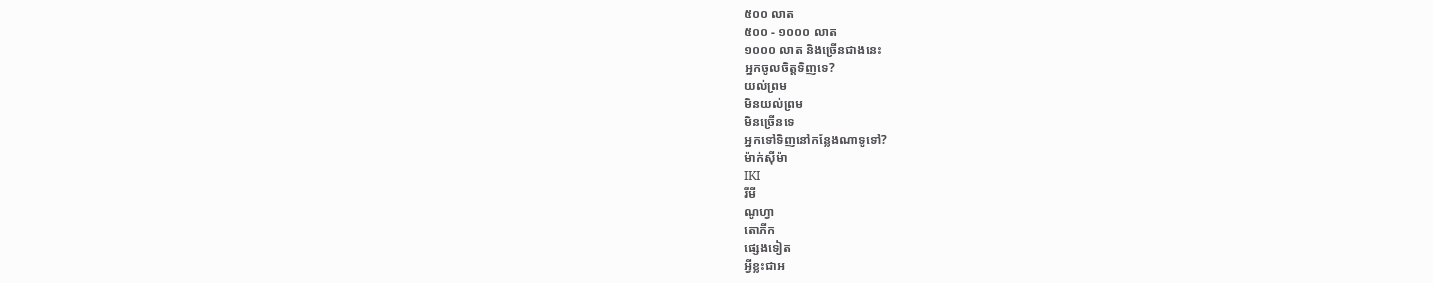៥០០ លាត
៥០០ - ១០០០ លាត
១០០០ លាត និងច្រើនជាងនេះ
អ្នកចូលចិត្តទិញទេ?
យល់ព្រម
មិនយល់ព្រម
មិនច្រើនទេ
អ្នកទៅទិញនៅកន្លែងណាទូទៅ?
ម៉ាក់ស៊ីម៉ា
IKI
រីមី
ណូហ្វា
តោភីក
ផ្សេងទៀត
អ្វីខ្លះជាអ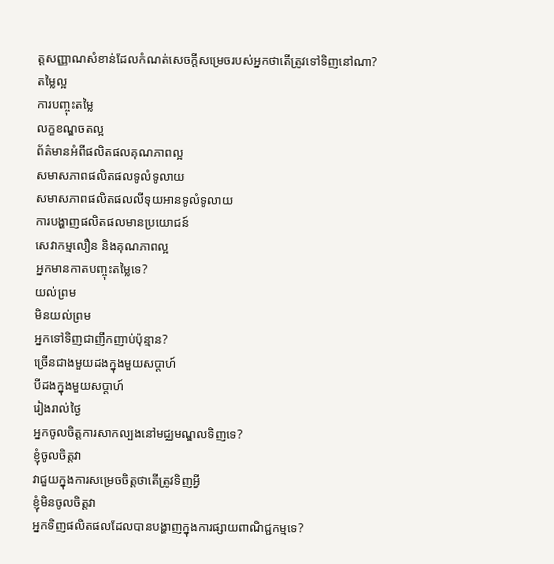ត្តសញ្ញាណសំខាន់ដែលកំណត់សេចក្តីសម្រេចរបស់អ្នកថាតើត្រូវទៅទិញនៅណា?
តម្លៃល្អ
ការបញ្ចុះតម្លៃ
លក្ខខណ្ឌចតល្អ
ព័ត៌មានអំពីផលិតផលគុណភាពល្អ
សមាសភាពផលិតផលទូលំទូលាយ
សមាសភាពផលិតផលលីទុយអានទូលំទូលាយ
ការបង្ហាញផលិតផលមានប្រយោជន៍
សេវាកម្មលឿន និងគុណភាពល្អ
អ្នកមានកាតបញ្ចុះតម្លៃទេ?
យល់ព្រម
មិនយល់ព្រម
អ្នកទៅទិញជាញឹកញាប់ប៉ុន្មាន?
ច្រើនជាងមួយដងក្នុងមួយសប្តាហ៍
បីដងក្នុងមួយសប្តាហ៍
រៀងរាល់ថ្ងៃ
អ្នកចូលចិត្តការសាកល្បងនៅមជ្ឈមណ្ឌលទិញទេ?
ខ្ញុំចូលចិត្តវា
វាជួយក្នុងការសម្រេចចិត្តថាតើត្រូវទិញអ្វី
ខ្ញុំមិនចូលចិត្តវា
អ្នកទិញផលិតផលដែលបានបង្ហាញក្នុងការផ្សាយពាណិជ្ជកម្មទេ?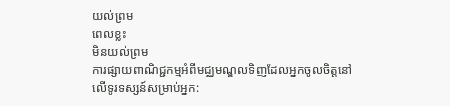យល់ព្រម
ពេលខ្លះ
មិនយល់ព្រម
ការផ្សាយពាណិជ្ជកម្មអំពីមជ្ឈមណ្ឌលទិញដែលអ្នកចូលចិត្តនៅលើទូរទស្សន៍សម្រាប់អ្នក: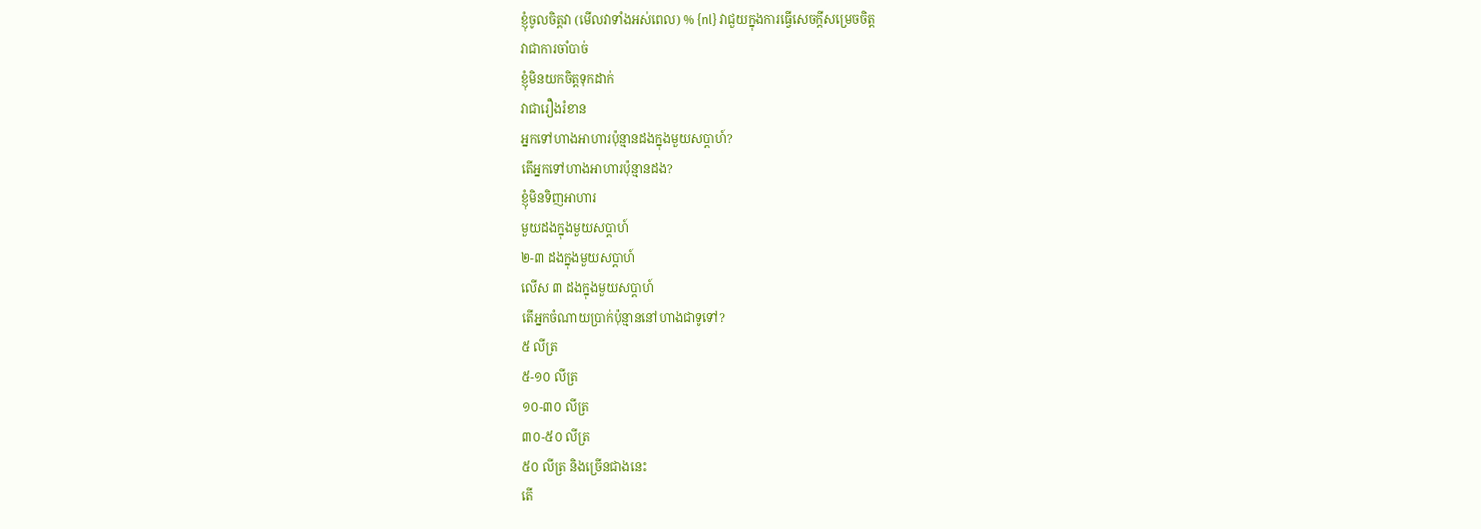ខ្ញុំចូលចិត្តវា (មើលវាទាំងអស់ពេល) % {nl} វាជួយក្នុងការធ្វើសេចក្តីសម្រេចចិត្ត
វាជាការចាំបាច់
ខ្ញុំមិនយកចិត្តទុកដាក់
វាជារឿងរំខាន
អ្នកទៅហាងអាហារប៉ុន្មានដងក្នុងមួយសប្តាហ៍?
តើអ្នកទៅហាងអាហារប៉ុន្មានដង?
ខ្ញុំមិនទិញអាហារ
មួយដងក្នុងមួយសប្តាហ៍
២-៣ ដងក្នុងមួយសប្តាហ៍
លើស ៣ ដងក្នុងមួយសប្តាហ៍
តើអ្នកចំណាយប្រាក់ប៉ុន្មាននៅហាងជាទូទៅ?
៥ លីត្រ
៥-១០ លីត្រ
១០-៣០ លីត្រ
៣០-៥០ លីត្រ
៥០ លីត្រ និងច្រើនជាងនេះ
តើ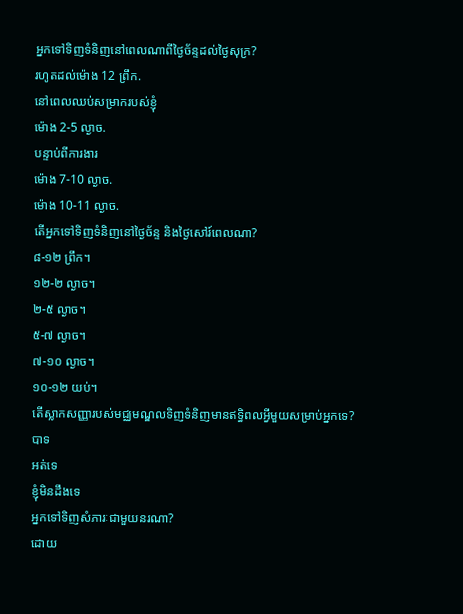អ្នកទៅទិញទំនិញនៅពេលណាពីថ្ងៃច័ន្ទដល់ថ្ងៃសុក្រ?
រហូតដល់ម៉ោង 12 ព្រឹក.
នៅពេលឈប់សម្រាករបស់ខ្ញុំ
ម៉ោង 2-5 ល្ងាច.
បន្ទាប់ពីការងារ
ម៉ោង 7-10 ល្ងាច.
ម៉ោង 10-11 ល្ងាច.
តើអ្នកទៅទិញទំនិញនៅថ្ងៃច័ន្ទ និងថ្ងៃសៅរ៍ពេលណា?
៨-១២ ព្រឹក។
១២-២ ល្ងាច។
២-៥ ល្ងាច។
៥-៧ ល្ងាច។
៧-១០ ល្ងាច។
១០-១២ យប់។
តើស្លាកសញ្ញារបស់មជ្ឈមណ្ឌលទិញទំនិញមានឥទ្ធិពលអ្វីមួយសម្រាប់អ្នកទេ?
បាទ
អត់ទេ
ខ្ញុំមិនដឹងទេ
អ្នកទៅទិញសំភារៈជាមួយនរណា?
ដោយ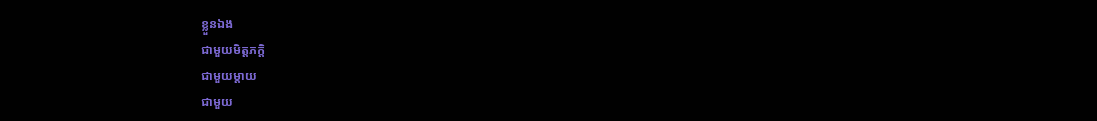ខ្លួនឯង
ជាមួយមិត្តភក្តិ
ជាមួយម្តាយ
ជាមួយ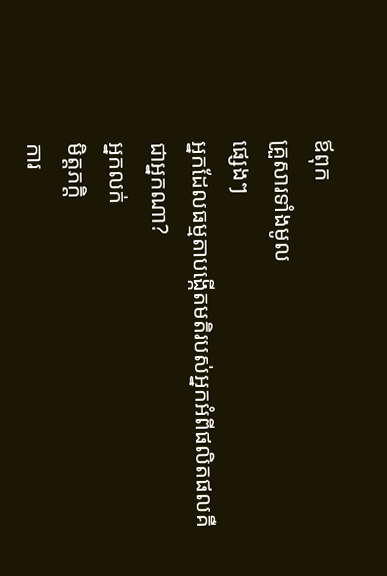ឪពុក
គ្រួសារទាំងមូល
ផ្សេងៗ
អ្នកដែលធម្មតាបង្កើតមតិរបស់អ្នកអំពីផលិតផលគឺជាអ្នកណា?
អ្នកលក់
មិត្តភក្តិ
ការ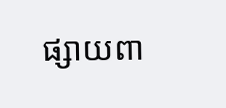ផ្សាយពា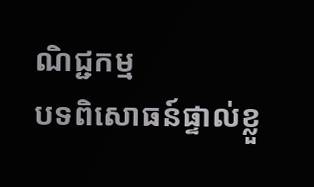ណិជ្ជកម្ម
បទពិសោធន៍ផ្ទាល់ខ្លួ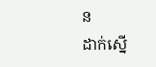ន
ដាក់ស្នើ